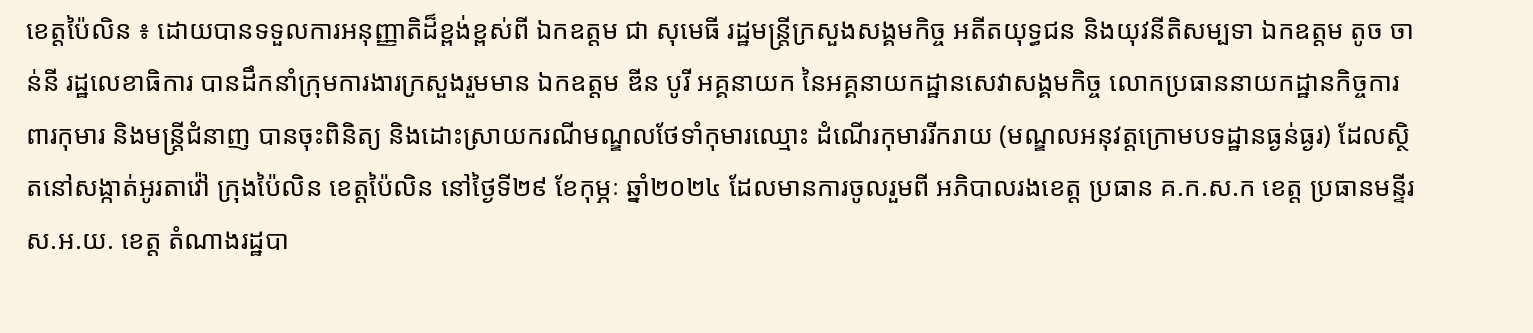ខេត្តប៉ៃលិន ៖ ដោយបានទទួលការអនុញ្ញាតិដ៏ខ្ពង់ខ្ពស់ពី ឯកឧត្តម ជា សុមេធី រដ្ឋមន្រ្តីក្រសួងសង្គមកិច្ច អតីតយុទ្ធជន និងយុវនីតិសម្បទា ឯកឧត្តម តូច ចាន់នី រដ្ឋលេខាធិការ បានដឹកនាំក្រុមការងារក្រសួងរួមមាន ឯកឧត្តម ឌីន បូរី អគ្គនាយក នៃអគ្គនាយកដ្ឋានសេវាសង្គមកិច្ច លោកប្រធាននាយកដ្ឋានកិច្ចការពារកុមារ និងមន្ត្រីជំនាញ បានចុះពិនិត្យ និងដោះស្រាយករណីមណ្ឌលថែទាំកុមារឈ្មោះ ដំណើរកុមាររីករាយ (មណ្ឌលអនុវត្តក្រោមបទដ្ឋានធ្ងន់ធ្ងរ) ដែលស្ថិតនៅសង្កាត់អូរតាវ៉ៅ ក្រុងប៉ៃលិន ខេត្តប៉ៃលិន នៅថ្ងៃទី២៩ ខែកុម្ភៈ ឆ្នាំ២០២៤ ដែលមានការចូលរួមពី អភិបាលរងខេត្ត ប្រធាន គ.ក.ស.ក ខេត្ត ប្រធានមន្ទីរ ស.អ.យ. ខេត្ត តំណាងរដ្ឋបា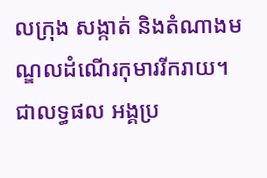លក្រុង សង្កាត់ និងតំណាងមណ្ឌលដំណើរកុមាររីករាយ។
ជាលទ្ធផល អង្គប្រ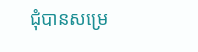ជុំបានសម្រេ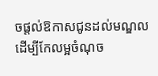ចផ្តល់ឱកាសជូនដល់មណ្ឌលដើម្បីកែលម្អចំណុច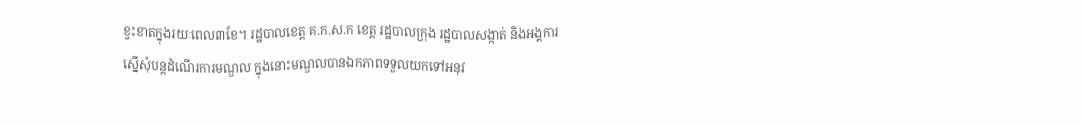ខ្វះខាតក្នុងរយៈពេល៣ខែ។ រដ្ឋបាលខេត្ត គ.ក.ស.ក ខេត្ត រដ្ឋបាលក្រុង រដ្ឋបាលសង្កាត់ និងអង្គការស្នើសុំបន្តដំណើរការមណ្ឌល ក្នុងនោះមណ្ឌលបានឯកភាពទទួលយកទៅអនុវ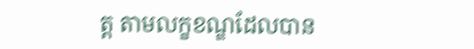ត្ត តាមលក្ខខណ្ឌដែលបាន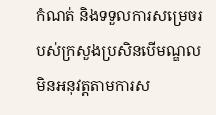កំណត់ និងទទួលការសម្រេចរបស់ក្រសួងប្រសិនបើមណ្ឌលមិនអនុវត្តតាមការស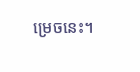ម្រេចនេះ។